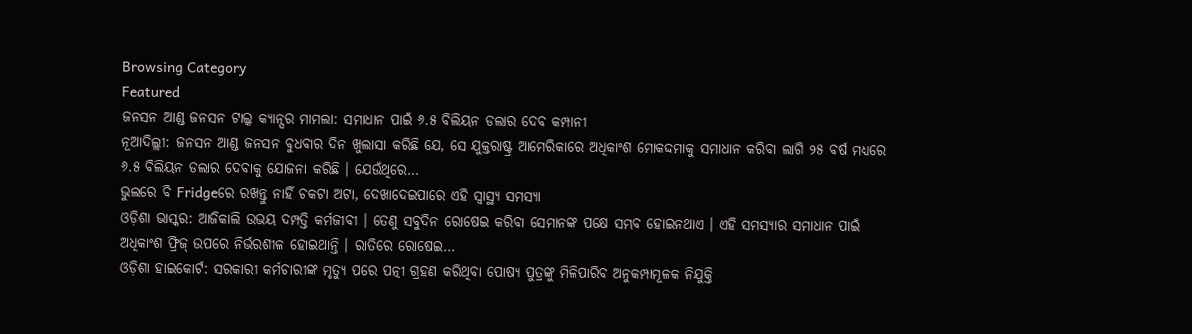Browsing Category
Featured
ଜନସନ ଆଣ୍ଡ ଜନସନ ଟାଲ୍କ କ୍ୟାନ୍ସର ମାମଲା: ସମାଧାନ ପାଇଁ ୬.୫ ବିଲିୟନ ଡଲାର ଦେବ କମ୍ପାନୀ
ନୂଆଦିଲ୍ଲୀ: ଜନସନ ଆଣ୍ଡ ଜନସନ ବୁଧବାର ଦିନ ଖୁଲାସା କରିଛି ଯେ, ସେ ଯୁକ୍ତରାଷ୍ଟ୍ର ଆମେରିକାରେ ଅଧିକାଂଶ ମୋକଦ୍ଦମାକୁ ସମାଧାନ କରିବା ଲାଗି ୨୫ ବର୍ଷ ମଧ୍ୟରେ ୬.୫ ବିଲିୟନ ଡଲାର ଦେବାକୁ ଯୋଜନା କରିଛି । ଯେଉଁଥିରେ…
ଭୁଲରେ ବି Fridgeରେ ରଖନ୍ତୁ ନାହିଁ ଚକଟା ଅଟା, ଦେଖାଦେଇପାରେ ଏହି ସ୍ୱାସ୍ଥ୍ୟ ସମସ୍ୟା
ଓଡ଼ିଶା ଭାସ୍କର: ଆଜିକାଲି ଉଭୟ ଦମ୍ପତ୍ତି କର୍ମଜୀବୀ । ତେଣୁ ସବୁଦିନ ରୋଷେଇ କରିବା ସେମାନଙ୍କ ପକ୍ଷେ ସମ୍ଭବ ହୋଇନଥାଏ । ଏହି ସମସ୍ୟାର ସମାଧାନ ପାଇଁ ଅଧିକାଂଶ ଫ୍ରିଜ୍ ଉପରେ ନିର୍ଭରଶୀଳ ହୋଇଥାନ୍ତି । ରାତିରେ ରୋଷେଇ…
ଓଡ଼ିଶା ହାଇକୋର୍ଟ: ସରକାରୀ କର୍ମଚାରୀଙ୍କ ମୃତ୍ୟୁ ପରେ ପତ୍ନୀ ଗ୍ରହଣ କରିଥିବା ପୋଷ୍ୟ ପୁତ୍ରଙ୍କୁ ମିଳିପାରିବ ଅନୁକମ୍ପାମୂଳକ ନିଯୁକ୍ତି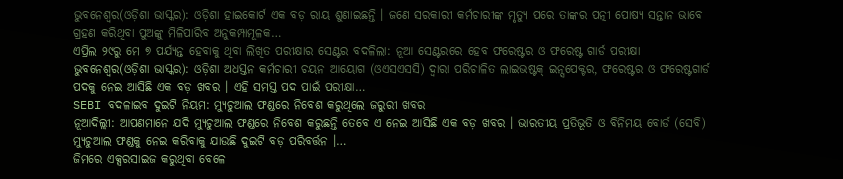ଭୁବନେଶ୍ୱର(ଓଡ଼ିଶା ଭାସ୍କର): ଓଡ଼ିଶା ହାଇକୋର୍ଟ ଏକ ବଡ଼ ରାୟ ଶୁଣାଇଛନ୍ତି । ଜଣେ ସରକାରୀ କର୍ମଚାରୀଙ୍କ ମୃତ୍ୟୁ ପରେ ତାଙ୍କର ପତ୍ନୀ ପୋଷ୍ୟ ସନ୍ତାନ ଭାବେ ଗ୍ରହଣ କରିଥିବା ପୁଅଙ୍କୁ ମିଳିପାରିବ ଅନୁକମ୍ପାମୂଳକ…
ଏପ୍ରିଲ ୨୯ରୁ ମେ ୭ ପର୍ଯ୍ୟନ୍ତ ହେବାକୁ ଥିବା ଲିଖିତ ପରୀକ୍ଷାର ସେଣ୍ଟର ବଦଳିଲା: ନୂଆ ସେଣ୍ଟରରେ ହେବ ଫରେଷ୍ଟର ଓ ଫରେଷ୍ଟ ଗାର୍ଡ ପରୀକ୍ଷା
ଭୁବନେଶ୍ୱର(ଓଡ଼ିଶା ଭାସ୍କର): ଓଡ଼ିଶା ଅଧସ୍ତନ କର୍ମଚାରୀ ଚୟନ ଆୟୋଗ (ଓଏସଏସସି) ଦ୍ୱାରା ପରିଚାଳିତ ଲାଇଭଷ୍ଟକ୍ ଇନ୍ସପେକ୍ଟର, ଫରେଷ୍ଟର ଓ ଫରେଷ୍ଟଗାର୍ଡ ପଦକୁ ନେଇ ଆସିଛି ଏକ ବଡ଼ ଖବର । ଏହି ସମସ୍ତ ପଦ ପାଇଁ ପରୀକ୍ଷା…
SEBI ବଦଳାଇବ ଦୁଇଟି ନିୟମ: ମ୍ୟୁଚୁଆଲ ଫଣ୍ଡରେ ନିବେଶ କରୁଥିଲେ ଜରୁରୀ ଖବର
ନୂଆଦିଲ୍ଲୀ: ଆପଣମାନେ ଯଦି ମ୍ୟୁଚୁଆଲ ଫଣ୍ଡରେ ନିବେଶ କରୁଛନ୍ତି ତେବେ ଏ ନେଇ ଆସିଛି ଏକ ବଡ଼ ଖବର । ଭାରତୀୟ ପ୍ରତିଭୂତି ଓ ବିନିମୟ ବୋର୍ଡ (ସେବି) ମ୍ୟୁଚୁଆଲ ଫଣ୍ଡକୁ ନେଇ କରିବାକୁ ଯାଉଛି ଦୁଇଟି ବଡ଼ ପରିବର୍ତ୍ତନ ।…
ଜିମରେ ଏକ୍ସରସାଇଜ କରୁଥିବା ବେଳେ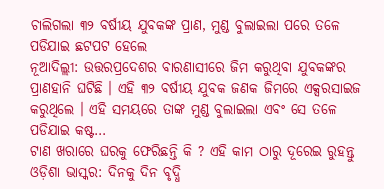ଚାଲିଗଲା ୩୨ ବର୍ଷୀୟ ଯୁବକଙ୍କ ପ୍ରାଣ, ମୁଣ୍ଡ ବୁଲାଇଲା ପରେ ତଳେ ପଡିଯାଇ ଛଟପଟ ହେଲେ
ନୂଆଦିଲ୍ଲୀ: ଉତ୍ତରପ୍ରଦେଶର ବାରଣାସୀରେ ଜିମ କରୁଥିବା ଯୁବକଙ୍କର ପ୍ରାଣହାନି ଘଟିଛି । ଏହି ୩୨ ବର୍ଷୀୟ ଯୁବକ ଜଣକ ଜିମରେ ଏକ୍ସରସାଇଜ କରୁଥିଲେ । ଏହି ସମୟରେ ତାଙ୍କ ମୁଣ୍ଡ ବୁଲାଇଲା ଏବଂ ସେ ତଳେ ପଡିଯାଇ କଷ୍ଟ…
ଟାଣ ଖରାରେ ଘରକୁ ଫେରିଛନ୍ତି କି ? ଏହି କାମ ଠାରୁ ଦୂରେଇ ରୁହନ୍ତୁ
ଓଡ଼ିଶା ଭାସ୍କର: ଦିନକୁ ଦିନ ବୃଦ୍ଧି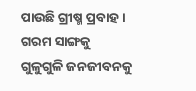ପାଉଛି ଗ୍ରୀଷ୍ମ ପ୍ରବାହ । ଗରମ ସାଙ୍ଗକୁ ଗୁଳୁଗୁଳି ଜନଜୀବନକୁ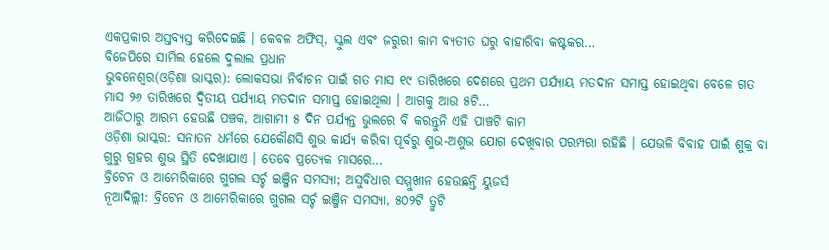ଏକପ୍ରକାର ଅସ୍ତବ୍ୟସ୍ତ କରିଦେଇଛି । କେବଳ ଅଫିସ୍, ସ୍କୁଲ ଏବଂ ଜରୁରୀ କାମ ବ୍ୟତୀତ ଘରୁ ବାହାରିବା କଷ୍ଟକର…
ବିଜେପିରେ ସାମିଲ ହେଲେ ଦୁଲାଲ ପ୍ରଧାନ
ଭୁବନେଶ୍ୱର(ଓଡ଼ିଶା ଭାସ୍କର): ଲୋକସଭା ନିର୍ବାଚନ ପାଇଁ ଗତ ମାସ ୧୯ ତାରିଖରେ ଦେଶରେ ପ୍ରଥମ ପର୍ଯ୍ୟାୟ ମତଦାନ ସମାପ୍ତ ହୋଇଥିବା ବେଳେ ଗତ ମାସ ୨୬ ତାରିଖରେ ଦ୍ୱିତୀୟ ପର୍ଯ୍ୟାୟ ମତଦାନ ସମାପ୍ତ ହୋଇଥିଲା । ଆଗକୁ ଆଉ ୫ଟି…
ଆଜିଠାରୁ ଆରମ୍ଭ ହେଉଛି ପଞ୍ଚକ, ଆଗାମୀ ୫ ଦିନ ପର୍ଯ୍ୟନ୍ତ ଭୁଲରେ ବି କରନ୍ତୁନି ଏହି ପାଞ୍ଚଟି କାମ
ଓଡ଼ିଶା ଭାସ୍କର: ସନାତନ ଧର୍ମରେ ଯେକୌଣସି ଶୁଭ କାର୍ଯ୍ୟ କରିବା ପୂର୍ବରୁ ଶୁଭ-ଅଶୁଭ ଯୋଗ ଦେଖିବାର ପରମ୍ପରା ରହିଛି । ଯେଭଳି ବିବାହ ପାଇଁ ଶୁକ୍ର ବା ଗୁରୁ ଗ୍ରହର ଶୁଭ ସ୍ଥିତି ଦେଖାଯାଏ । ତେବେ ପ୍ରତ୍ୟେକ ମାସରେ…
ବ୍ରିଟେନ ଓ ଆମେରିକାରେ ଗୁଗଲ ସର୍ଚ୍ଚ ଇଞ୍ଜିନ ସମସ୍ୟା; ଅସୁବିଧାର ସମ୍ମୁଖୀନ ହେଉଛନ୍ତି ୟୁଜର୍ସ
ନୂଆଦିଲ୍ଲୀ: ବ୍ରିଟେନ ଓ ଆମେରିକାରେ ଗୁଗଲ ସର୍ଚ୍ଚ ଇଞ୍ଜିନ ସମସ୍ୟା, ୫୦୨ଟି ତ୍ରୁଟି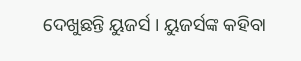ଦେଖୁଛନ୍ତି ୟୁଜର୍ସ । ୟୁଜର୍ସଙ୍କ କହିବା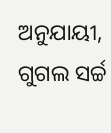ଅନୁଯାୟୀ, ଗୁଗଲ ସର୍ଚ୍ଚ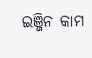ଇଞ୍ଜିନ କାମ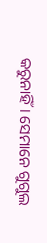କରୁନାହିଁ । ସେମାନେ ଗୁଗୁଲ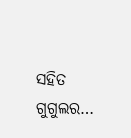ସହିତ ଗୁଗୁଲର…